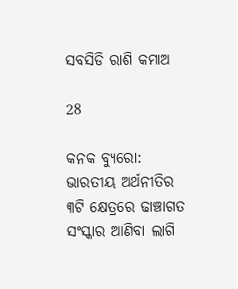ସବସିଡି ରାଶି କମାଅ

28

କନକ ବ୍ୟୁରୋ: ଭାରତୀୟ ଅର୍ଥନୀତିର ୩ଟି କ୍ଷେତ୍ରରେ ଢାଞ୍ଚାଗତ ସଂସ୍କାର ଆଣିବା ଲାଗି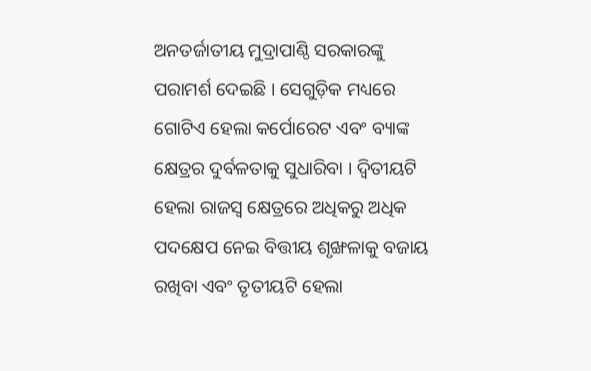ଅନତର୍ଜାତୀୟ ମୁଦ୍ରାପାଣ୍ଠି ସରକାରଙ୍କୁ ପରାମର୍ଶ ଦେଇଛି । ସେଗୁଡ଼ିକ ମଧ୍ୟରେ ଗୋଟିଏ ହେଲା କର୍ପୋରେଟ ଏବଂ ବ୍ୟାଙ୍କ କ୍ଷେତ୍ରର ଦୁର୍ବଳତାକୁ ସୁଧାରିବା । ଦ୍ୱିତୀୟଟି ହେଲା ରାଜସ୍ୱ କ୍ଷେତ୍ରରେ ଅଧିକରୁ ଅଧିକ ପଦକ୍ଷେପ ନେଇ ବିତ୍ତୀୟ ଶୃଙ୍ଖଳାକୁ ବଜାୟ ରଖିବା ଏବଂ ତୃତୀୟଟି ହେଲା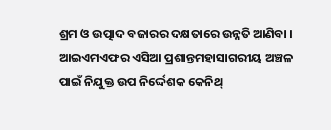ଶ୍ରମ ଓ ଉତ୍ପାଦ ବଜାରର ଦକ୍ଷତାରେ ଉନ୍ନତି ଆଣିବା । ଆଇଏମଏଫର ଏସିଆ ପ୍ରଶାନ୍ତମହାସାଗରୀୟ ଅଞ୍ଚଳ ପାଇଁ ନିଯୁକ୍ତ ଉପ ନିର୍ଦ୍ଦେଶକ କେନିଥ୍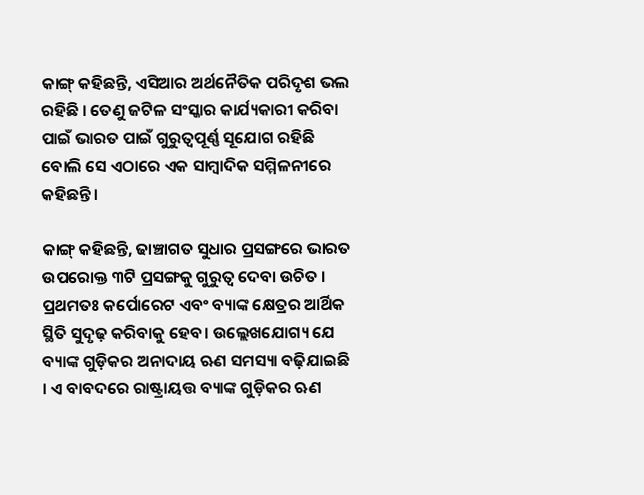କାଙ୍ଗ୍ କହିଛନ୍ତି, ଏସିଆର ଅର୍ଥନୈତିକ ପରିଦୃଶ ଭଲ ରହିଛି । ତେଣୁ ଜଟିଳ ସଂସ୍କାର କାର୍ଯ୍ୟକାରୀ କରିବା ପାଇଁ ଭାରତ ପାଇଁ ଗୁରୁତ୍ୱପୂର୍ଣ୍ଣ ସୂଯୋଗ ରହିଛି ବୋଲି ସେ ଏଠାରେ ଏକ ସାମ୍ବାଦିକ ସମ୍ମିଳନୀରେ କହିଛନ୍ତି ।

କାଙ୍ଗ୍ କହିଛନ୍ତି, ଢାଞ୍ଚାଗତ ସୁଧାର ପ୍ରସଙ୍ଗରେ ଭାରତ ଉପରୋକ୍ତ ୩ଟି ପ୍ରସଙ୍ଗକୁ ଗୁରୁତ୍ୱ ଦେବା ଉଚିତ । ପ୍ରଥମତଃ କର୍ପୋରେଟ ଏବଂ ବ୍ୟାଙ୍କ କ୍ଷେତ୍ରର ଆର୍ଥିକ ସ୍ଥିତି ସୁଦୃଢ଼ କରିବାକୁ ହେବ। ଉଲ୍ଲେଖଯୋଗ୍ୟ ଯେ ବ୍ୟାଙ୍କ ଗୁଡ଼ିକର ଅନାଦାୟ ଋଣ ସମସ୍ୟା ବଢ଼ିଯାଇଛି । ଏ ବାବଦରେ ରାଷ୍ଟ୍ରାୟତ୍ତ ବ୍ୟାଙ୍କ ଗୁଡ଼ିକର ଋଣ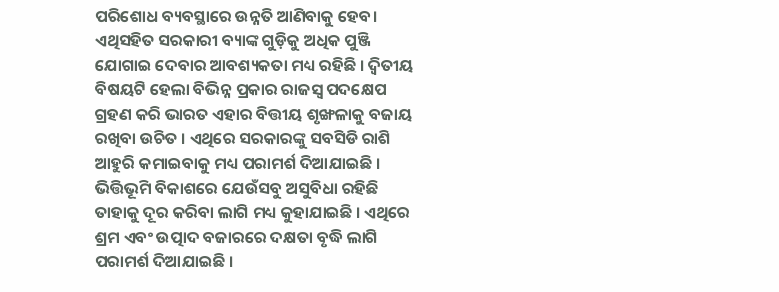ପରିଶୋଧ ବ୍ୟବସ୍ଥାରେ ଉନ୍ନତି ଆଣିବାକୁ ହେବ। ଏଥିସହିତ ସରକାରୀ ବ୍ୟାଙ୍କ ଗୁଡ଼ିକୁ ଅଧିକ ପୁଞ୍ଜି ଯୋଗାଇ ଦେବାର ଆବଶ୍ୟକତା ମଧ୍ୟ ରହିଛି । ଦ୍ୱିତୀୟ ବିଷୟଟି ହେଲା ବିଭିନ୍ନ ପ୍ରକାର ରାଜସ୍ୱ ପଦକ୍ଷେପ ଗ୍ରହଣ କରି ଭାରତ ଏହାର ବିତ୍ତୀୟ ଶୃଙ୍ଖଳାକୁ ବଜାୟ ରଖିବା ଉଚିତ । ଏଥିରେ ସରକାରଙ୍କୁ ସବସିଡି ରାଶି ଆହୁରି କମାଇବାକୁ ମଧ୍ୟ ପରାମର୍ଶ ଦିଆଯାଇଛି । ଭିତ୍ତିଭୂମି ବିକାଶରେ ଯେଉଁସବୁ ଅସୁବିଧା ରହିଛି ତାହାକୁ ଦୂର କରିବା ଲାଗି ମଧ୍ୟ କୁହାଯାଇଛି । ଏଥିରେ ଶ୍ରମ ଏବଂ ଉତ୍ପାଦ ବଜାରରେ ଦକ୍ଷତା ବୃଦ୍ଧି ଲାଗି ପରାମର୍ଶ ଦିଆଯାଇଛି ।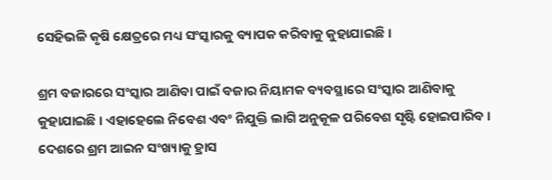ସେହିଭଳି କୃଷି କ୍ଷେତ୍ରରେ ମଧ୍ୟ ସଂସ୍କାରକୁ ବ୍ୟାପକ କରିବାକୁ କୁହାଯାଇଛି ।

ଶ୍ରମ ବଜାରରେ ସଂସ୍କାର ଆଣିବା ପାଇଁ ବଜାର ନିୟାମକ ବ୍ୟବସ୍ଥାରେ ସଂସ୍କାର ଆଣିବାକୁ କୁହାଯାଇଛି । ଏହାହେଲେ ନିବେଶ ଏବଂ ନିଯୁକ୍ତି ଲାଗି ଅନୁକୂଳ ପରିବେଶ ସୃଷ୍ଟି ହୋଇପାରିବ । ଦେଶରେ ଶ୍ରମ ଆଇନ ସଂଖ୍ୟାକୁ ହ୍ରାସ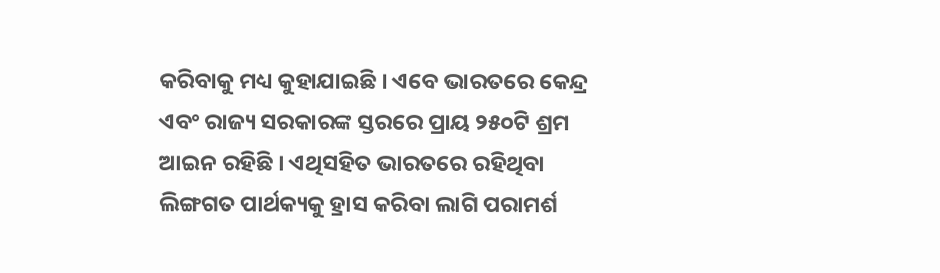କରିବାକୁ ମଧ୍ୟ କୁହାଯାଇଛି । ଏବେ ଭାରତରେ କେନ୍ଦ୍ର ଏବଂ ରାଜ୍ୟ ସରକାରଙ୍କ ସ୍ତରରେ ପ୍ରାୟ ୨୫୦ଟି ଶ୍ରମ ଆଇନ ରହିଛି । ଏଥିସହିତ ଭାରତରେ ରହିଥିବା ଲିଙ୍ଗଗତ ପାର୍ଥକ୍ୟକୁ ହ୍ରାସ କରିବା ଲାଗି ପରାମର୍ଶ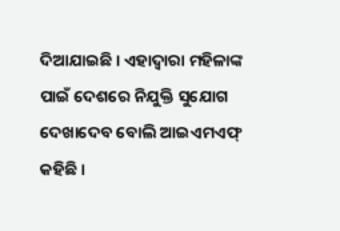ଦିଆଯାଇଛି । ଏହାଦ୍ୱାରା ମହିଳାଙ୍କ ପାଇଁ ଦେଶରେ ନିଯୁକ୍ତି ସୁଯୋଗ ଦେଖାଦେବ ବୋଲି ଆଇଏମଏଫ୍ କହିଛି ।